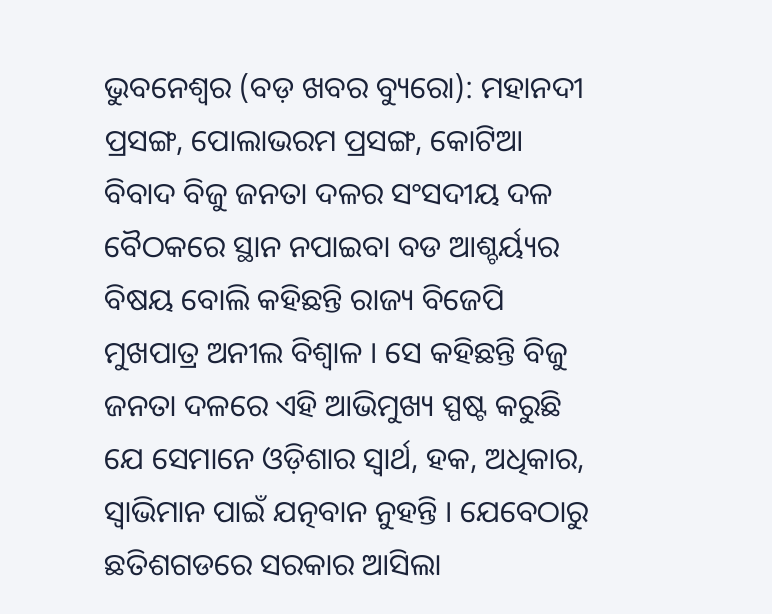ଭୁବନେଶ୍ୱର (ବଡ଼ ଖବର ବ୍ୟୁରୋ): ମହାନଦୀ ପ୍ରସଙ୍ଗ, ପୋଲାଭରମ ପ୍ରସଙ୍ଗ, କୋଟିଆ ବିବାଦ ବିଜୁ ଜନତା ଦଳର ସଂସଦୀୟ ଦଳ ବୈଠକରେ ସ୍ଥାନ ନପାଇବା ବଡ ଆଶ୍ଚର୍ୟ୍ୟର ବିଷୟ ବୋଲି କହିଛନ୍ତି ରାଜ୍ୟ ବିଜେପି ମୁଖପାତ୍ର ଅନୀଲ ବିଶ୍ୱାଳ । ସେ କହିଛନ୍ତି ବିଜୁ ଜନତା ଦଳରେ ଏହି ଆଭିମୁଖ୍ୟ ସ୍ପଷ୍ଟ କରୁଛି ଯେ ସେମାନେ ଓଡ଼ିଶାର ସ୍ୱାର୍ଥ, ହକ, ଅଧିକାର, ସ୍ୱାଭିମାନ ପାଇଁ ଯତ୍ନବାନ ନୁହନ୍ତି । ଯେବେଠାରୁ ଛତିଶଗଡରେ ସରକାର ଆସିଲା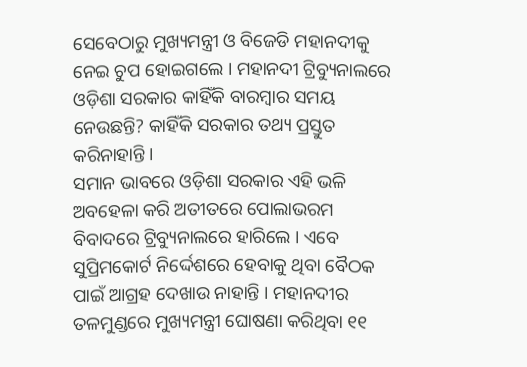ସେବେଠାରୁ ମୁଖ୍ୟମନ୍ତ୍ରୀ ଓ ବିଜେଡି ମହାନଦୀକୁ ନେଇ ଚୁପ ହୋଇଗଲେ । ମହାନଦୀ ଟ୍ରିବ୍ୟୁନାଲରେ ଓଡ଼ିଶା ସରକାର କାହିଁକି ବାରମ୍ବାର ସମୟ ନେଉଛନ୍ତି? କାହିଁକି ସରକାର ତଥ୍ୟ ପ୍ରସ୍ତୁତ କରିନାହାନ୍ତି ।
ସମାନ ଭାବରେ ଓଡ଼ିଶା ସରକାର ଏହି ଭଳି ଅବହେଳା କରି ଅତୀତରେ ପୋଲାଭରମ ବିବାଦରେ ଟ୍ରିବ୍ୟୁନାଲରେ ହାରିଲେ । ଏବେ ସୁପ୍ରିମକୋର୍ଟ ନିର୍ଦ୍ଦେଶରେ ହେବାକୁ ଥିବା ବୈଠକ ପାଇଁ ଆଗ୍ରହ ଦେଖାଉ ନାହାନ୍ତି । ମହାନଦୀର ତଳମୁଣ୍ଡରେ ମୁଖ୍ୟମନ୍ତ୍ରୀ ଘୋଷଣା କରିଥିବା ୧୧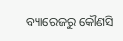ବ୍ୟାରେଜରୁ କୌଣସି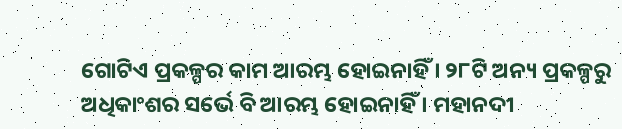ଗୋଟିଏ ପ୍ରକଳ୍ପର କାମ ଆରମ୍ଭ ହୋଇନାହିଁ । ୨୮ଟି ଅନ୍ୟ ପ୍ରକଳ୍ପରୁ ଅଧିକାଂଶର ସର୍ଭେ ବି ଆରମ୍ଭ ହୋଇନାହିଁ । ମହାନଦୀ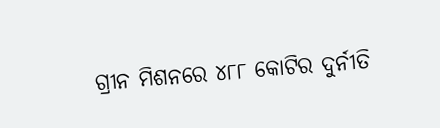ଗ୍ରୀନ ମିଶନରେ ୪୮୮ କୋଟିର ଦୁର୍ନୀତି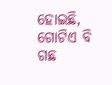ହୋଇଛି, ଗୋଟିଏ ବି ଗଛ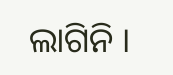ଲାଗିନି ।